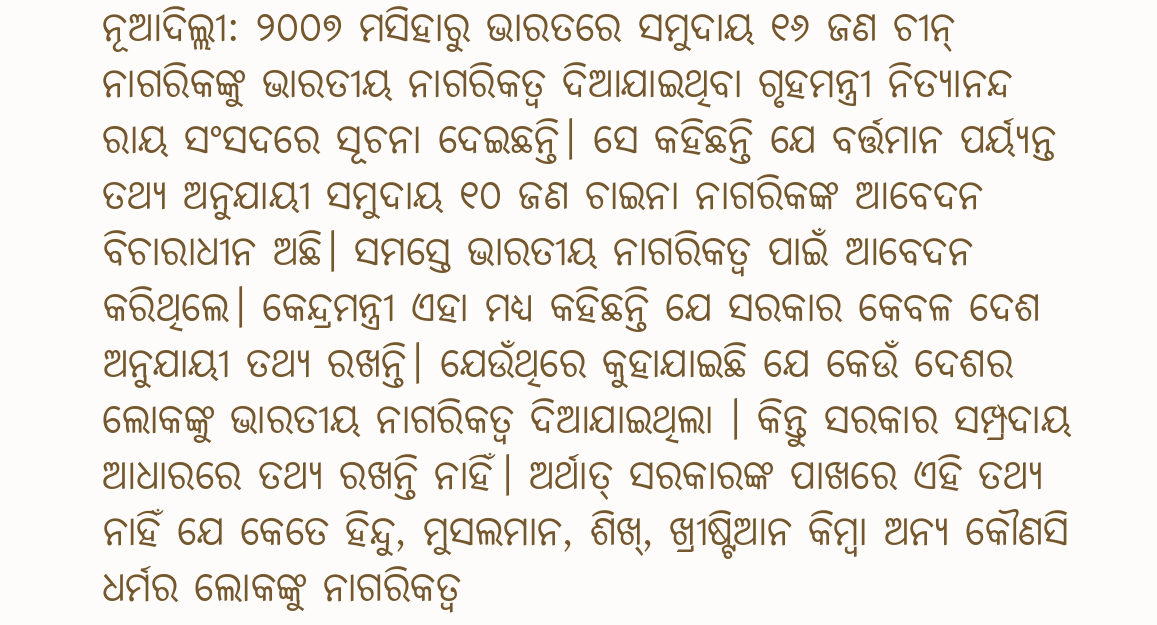ନୂଆଦିଲ୍ଲୀ: ୨୦୦୭ ମସିହାରୁ ଭାରତରେ ସମୁଦାୟ ୧୬ ଜଣ ଚୀନ୍ ନାଗରିକଙ୍କୁ ଭାରତୀୟ ନାଗରିକତ୍ୱ ଦିଆଯାଇଥିବା ଗୃହମନ୍ତ୍ରୀ ନିତ୍ୟାନନ୍ଦ ରାୟ ସଂସଦରେ ସୂଚନା ଦେଇଛନ୍ତି। ସେ କହିଛନ୍ତି ଯେ ବର୍ତ୍ତମାନ ପର୍ୟ୍ୟନ୍ତ ତଥ୍ୟ ଅନୁଯାୟୀ ସମୁଦାୟ ୧୦ ଜଣ ଚାଇନା ନାଗରିକଙ୍କ ଆବେଦନ ବିଚାରାଧୀନ ଅଛି। ସମସ୍ତେ ଭାରତୀୟ ନାଗରିକତ୍ୱ ପାଇଁ ଆବେଦନ କରିଥିଲେ। କେନ୍ଦ୍ରମନ୍ତ୍ରୀ ଏହା ମଧ୍ୟ କହିଛନ୍ତି ଯେ ସରକାର କେବଳ ଦେଶ ଅନୁଯାୟୀ ତଥ୍ୟ ରଖନ୍ତି। ଯେଉଁଥିରେ କୁହାଯାଇଛି ଯେ କେଉଁ ଦେଶର ଲୋକଙ୍କୁ ଭାରତୀୟ ନାଗରିକତ୍ୱ ଦିଆଯାଇଥିଲା । କିନ୍ତୁ ସରକାର ସମ୍ପ୍ରଦାୟ ଆଧାରରେ ତଥ୍ୟ ରଖନ୍ତି ନାହିଁ। ଅର୍ଥାତ୍ ସରକାରଙ୍କ ପାଖରେ ଏହି ତଥ୍ୟ ନାହିଁ ଯେ କେତେ ହିନ୍ଦୁ, ମୁସଲମାନ, ଶିଖ୍, ଖ୍ରୀଷ୍ଟିଆନ କିମ୍ବା ଅନ୍ୟ କୌଣସି ଧର୍ମର ଲୋକଙ୍କୁ ନାଗରିକତ୍ୱ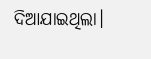ଦିଆଯାଇଥିଲା।